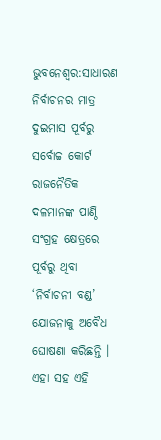ଭୁବନେଶ୍ବର:ସାଧାରଣ ନିର୍ବାଚନର ମାତ୍ର ଦୁଇମାସ ପୂର୍ବରୁ ସର୍ବୋଚ୍ଚ କୋର୍ଟ ରାଜନୈତିକ ଦଳମାନଙ୍କ ପାଣ୍ଠି ସଂଗ୍ରହ କ୍ଷେତ୍ରରେ ପୂର୍ବରୁ ଥିବା ‘ନିର୍ବାଚନୀ ବଣ୍ଡ’ ଯୋଜନାକୁ ଅବୈଧ ଘୋଷଣା କରିଛନ୍ତି । ଏହା ସହ ଏହି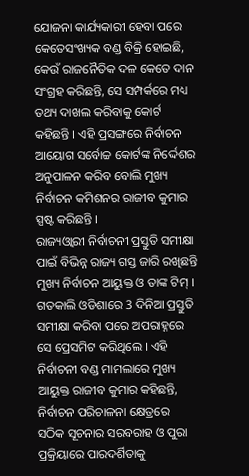ଯୋଜନା କାର୍ଯ୍ୟକାରୀ ହେବା ପରେ କେତେସଂଖ୍ୟକ ବଣ୍ଡ ବିକ୍ରି ହୋଇଛି, କେଉଁ ରାଜନୈତିକ ଦଳ କେତେ ଦାନ ସଂଗ୍ରହ କରିଛନ୍ତି, ସେ ସମ୍ପର୍କରେ ମଧ୍ୟ ତଥ୍ୟ ଦାଖଲ କରିବାକୁ କୋର୍ଟ କହିଛନ୍ତି । ଏହି ପ୍ରସଙ୍ଗରେ ନିର୍ବାଚନ ଆୟୋଗ ସର୍ବୋଚ୍ଚ କୋର୍ଟଙ୍କ ନିର୍ଦ୍ଦେଶର ଅନୁପାଳନ କରିବ ବୋଲି ମୁଖ୍ୟ ନିର୍ବାଚନ କମିଶନର ରାଜୀବ କୁମାର ସ୍ପଷ୍ଟ କରିଛନ୍ତି ।
ରାଜ୍ୟଓ୍ବାରୀ ନିର୍ବାଚନୀ ପ୍ରସ୍ତୁତି ସମୀକ୍ଷା ପାଇଁ ବିଭିନ୍ନ ରାଜ୍ୟ ଗସ୍ତ ଜାରି ରଖିଛନ୍ତି ମୁଖ୍ୟ ନିର୍ବାଚନ ଆୟୁକ୍ତ ଓ ତାଙ୍କ ଟିମ୍ । ଗତକାଲି ଓଡିଶାରେ 3 ଦିନିଆ ପ୍ରସ୍ତୁତି ସମୀକ୍ଷା କରିବା ପରେ ଅପରାହ୍ନରେ ସେ ପ୍ରେସମିଟ କରିଥିଲେ । ଏହି ନିର୍ବାଚନୀ ବଣ୍ଡ ମାମଲାରେ ମୁଖ୍ୟ ଆୟୁକ୍ତ ରାଜୀବ କୁମାର କହିଛନ୍ତି, ନିର୍ବାଚନ ପରିଚାଳନା କ୍ଷେତ୍ରରେ ସଠିକ ସୂଚନାର ସରବରାହ ଓ ପୁରା ପ୍ରକ୍ରିୟାରେ ପାରଦର୍ଶିତାକୁ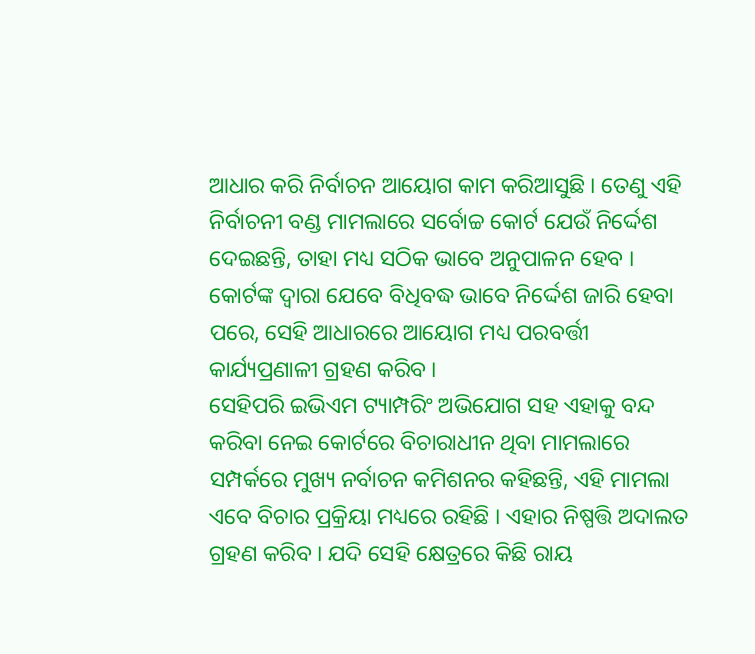ଆଧାର କରି ନିର୍ବାଚନ ଆୟୋଗ କାମ କରିଆସୁଛି । ତେଣୁ ଏହି ନିର୍ବାଚନୀ ବଣ୍ଡ ମାମଲାରେ ସର୍ବୋଚ୍ଚ କୋର୍ଟ ଯେଉଁ ନିର୍ଦ୍ଦେଶ ଦେଇଛନ୍ତି, ତାହା ମଧ୍ୟ ସଠିକ ଭାବେ ଅନୁପାଳନ ହେବ । କୋର୍ଟଙ୍କ ଦ୍ବାରା ଯେବେ ବିଧିବଦ୍ଧ ଭାବେ ନିର୍ଦ୍ଦେଶ ଜାରି ହେବା ପରେ, ସେହି ଆଧାରରେ ଆୟୋଗ ମଧ୍ୟ ପରବର୍ତ୍ତୀ କାର୍ଯ୍ୟପ୍ରଣାଳୀ ଗ୍ରହଣ କରିବ ।
ସେହିପରି ଇଭିଏମ ଟ୍ୟାମ୍ପରିଂ ଅଭିଯୋଗ ସହ ଏହାକୁ ବନ୍ଦ କରିବା ନେଇ କୋର୍ଟରେ ବିଚାରାଧୀନ ଥିବା ମାମଲାରେ ସମ୍ପର୍କରେ ମୁଖ୍ୟ ନର୍ବାଚନ କମିଶନର କହିଛନ୍ତି, ଏହି ମାମଲା ଏବେ ବିଚାର ପ୍ରକ୍ରିୟା ମଧ୍ୟରେ ରହିଛି । ଏହାର ନିଷ୍ପତ୍ତି ଅଦାଲତ ଗ୍ରହଣ କରିବ । ଯଦି ସେହି କ୍ଷେତ୍ରରେ କିଛି ରାୟ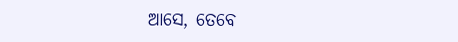ଆସେ, ତେବେ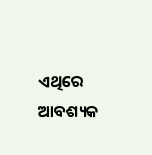ଏଥିରେ ଆବଶ୍ୟକ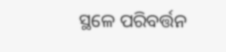ସ୍ଥଳେ ପରିବର୍ତ୍ତନ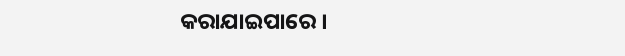କରାଯାଇପାରେ ।